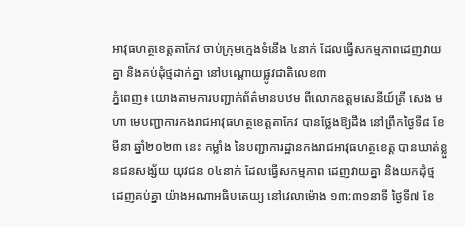អាវុធហត្ថខេត្តតាកែវ ចាប់ក្រុមក្មេងទំនើង ៤នាក់ ដែលធ្វើសកម្មភាពដេញវាយគ្នា និងគប់ដុំថ្មដាក់គ្នា នៅបណ្ដោយផ្លូវជាតិលេខ៣
ភ្នំពេញ៖ យោងតាមការបញ្ជាក់ព័ត៌មានបឋម ពីលោកឧត្តមសេនីយ៍ត្រី សេង មហា មេបញ្ជាការកងរាជអាវុធហត្ថខេត្តតាកែវ បានថ្លែងឱ្យដឹង នៅព្រឹកថ្ងៃទី៨ ខែមីនា ឆ្នាំ២០២៣ នេះ កម្លាំង នៃបញ្ជាការដ្ឋានកងរាជអាវុធហត្ថខេត្ត បានឃាត់ខ្លួនជនសង្ស័យ យុវជន ០៤នាក់ ដែលធ្វើសកម្មភាព ដេញវាយគ្នា និងយកដុំថ្ម ដេញគប់គ្នា យ៉ាងអណាអធិបតេយ្យ នៅវេលាម៉ោង ១៣:៣១នាទី ថ្ងៃទី៧ ខែ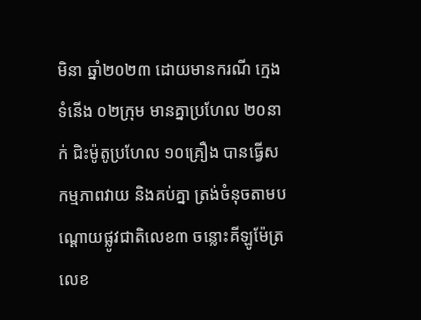មិនា ឆ្នាំ២០២៣ ដោយមានករណី ក្មេងទំនើង ០២ក្រុម មានគ្នាប្រហែល ២០នាក់ ជិះម៉ូតូប្រហែល ១០គ្រឿង បានធ្វើសកម្មភាពវាយ និងគប់គ្នា ត្រង់ចំនុចតាមបណ្ដោយផ្លូវជាតិលេខ៣ ចន្លោះគីឡូម៉ែត្រលេខ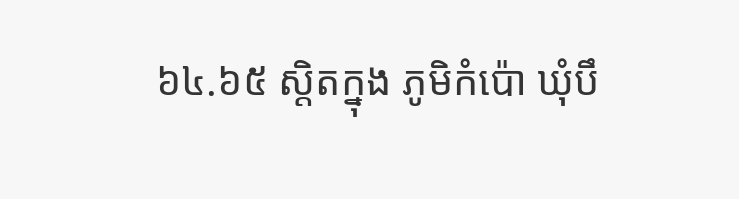៦៤.៦៥ ស្តិតក្នុង ភូមិកំប៉ោ ឃុំបឹ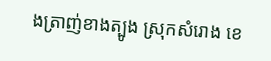ងត្រាញ់ខាងត្បូង ស្រុកសំរោង ខេ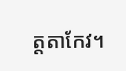ត្តតាកែវ។